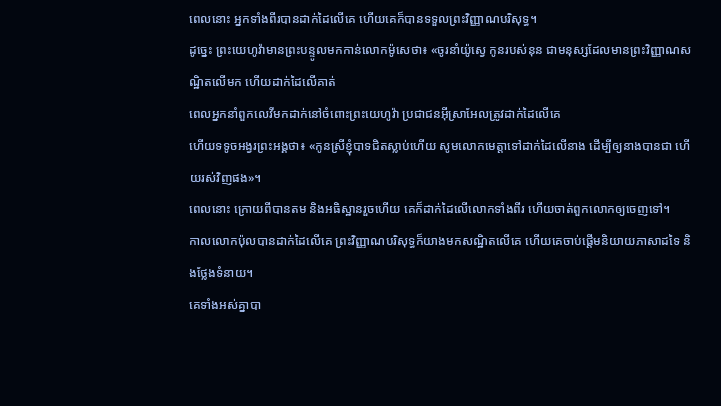ពេលនោះ អ្នកទាំងពីរបានដាក់ដៃលើគេ ហើយគេក៏បានទទួលព្រះវិញ្ញាណបរិសុទ្ធ។
ដូច្នេះ ព្រះយេហូវ៉ាមានព្រះបន្ទូលមកកាន់លោកម៉ូសេថា៖ «ចូរនាំយ៉ូស្វេ កូនរបស់នុន ជាមនុស្សដែលមានព្រះវិញ្ញាណសណ្ឋិតលើមក ហើយដាក់ដៃលើគាត់
ពេលអ្នកនាំពួកលេវីមកដាក់នៅចំពោះព្រះយេហូវ៉ា ប្រជាជនអ៊ីស្រាអែលត្រូវដាក់ដៃលើគេ
ហើយទទូចអង្វរព្រះអង្គថា៖ «កូនស្រីខ្ញុំបាទជិតស្លាប់ហើយ សូមលោកមេត្តាទៅដាក់ដៃលើនាង ដើម្បីឲ្យនាងបានជា ហើយរស់វិញផង»។
ពេលនោះ ក្រោយពីបានតម និងអធិស្ឋានរួចហើយ គេក៏ដាក់ដៃលើលោកទាំងពីរ ហើយចាត់ពួកលោកឲ្យចេញទៅ។
កាលលោកប៉ុលបានដាក់ដៃលើគេ ព្រះវិញ្ញាណបរិសុទ្ធក៏យាងមកសណ្ឋិតលើគេ ហើយគេចាប់ផ្ដើមនិយាយភាសាដទៃ និងថ្លែងទំនាយ។
គេទាំងអស់គ្នាបា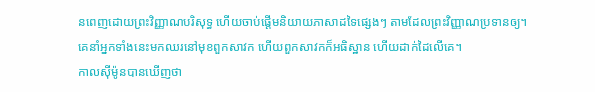នពេញដោយព្រះវិញ្ញាណបរិសុទ្ធ ហើយចាប់ផ្តើមនិយាយភាសាដទៃផ្សេងៗ តាមដែលព្រះវិញ្ញាណប្រទានឲ្យ។
គេនាំអ្នកទាំងនេះមកឈរនៅមុខពួកសាវក ហើយពួកសាវកក៏អធិស្ឋាន ហើយដាក់ដៃលើគេ។
កាលស៊ីម៉ូនបានឃើញថា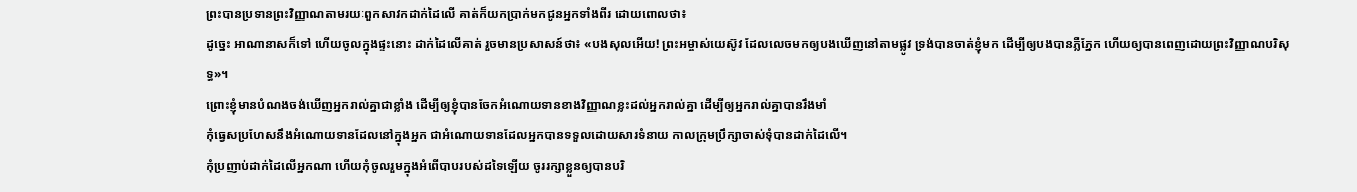ព្រះបានប្រទានព្រះវិញ្ញាណតាមរយៈពួកសាវកដាក់ដៃលើ គាត់ក៏យកប្រាក់មកជូនអ្នកទាំងពីរ ដោយពោលថា៖
ដូច្នេះ អាណានាសក៏ទៅ ហើយចូលក្នុងផ្ទះនោះ ដាក់ដៃលើគាត់ រួចមានប្រសាសន៍ថា៖ «បងសុលអើយ! ព្រះអម្ចាស់យេស៊ូវ ដែលលេចមកឲ្យបងឃើញនៅតាមផ្លូវ ទ្រង់បានចាត់ខ្ញុំមក ដើម្បីឲ្យបងបានភ្លឺភ្នែក ហើយឲ្យបានពេញដោយព្រះវិញ្ញាណបរិសុទ្ធ»។
ព្រោះខ្ញុំមានបំណងចង់ឃើញអ្នករាល់គ្នាជាខ្លាំង ដើម្បីឲ្យខ្ញុំបានចែកអំណោយទានខាងវិញ្ញាណខ្លះដល់អ្នករាល់គ្នា ដើម្បីឲ្យអ្នករាល់គ្នាបានរឹងមាំ
កុំធ្វេសប្រហែសនឹងអំណោយទានដែលនៅក្នុងអ្នក ជាអំណោយទានដែលអ្នកបានទទួលដោយសារទំនាយ កាលក្រុមប្រឹក្សាចាស់ទុំបានដាក់ដៃលើ។
កុំប្រញាប់ដាក់ដៃលើអ្នកណា ហើយកុំចូលរួមក្នុងអំពើបាបរបស់ដទៃឡើយ ចូររក្សាខ្លួនឲ្យបានបរិ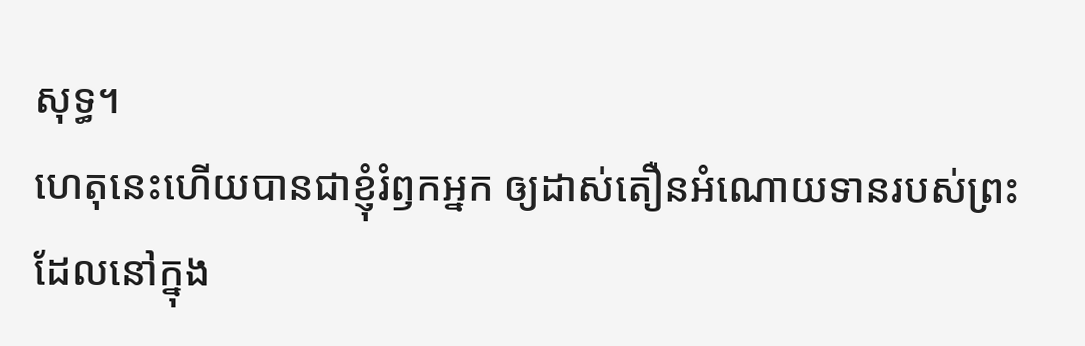សុទ្ធ។
ហេតុនេះហើយបានជាខ្ញុំរំឭកអ្នក ឲ្យដាស់តឿនអំណោយទានរបស់ព្រះ ដែលនៅក្នុង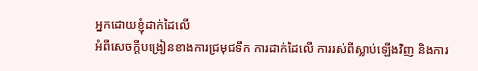អ្នកដោយខ្ញុំដាក់ដៃលើ
អំពីសេចក្តីបង្រៀនខាងការជ្រមុជទឹក ការដាក់ដៃលើ ការរស់ពីស្លាប់ឡើងវិញ និងការ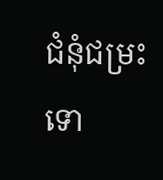ជំនុំជម្រះទោ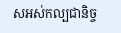សអស់កល្បជានិច្ច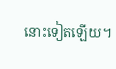នោះទៀតឡើយ។